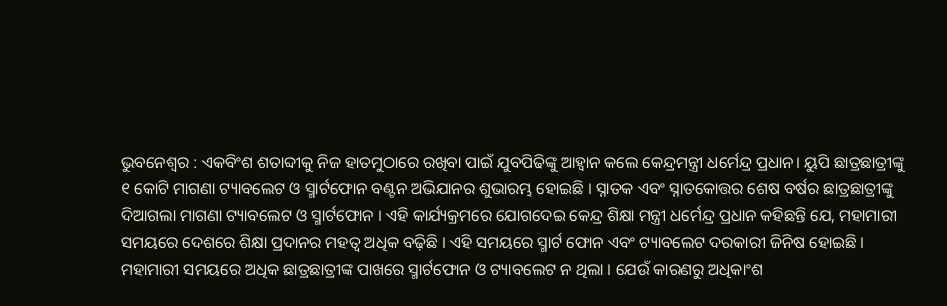ଭୁବନେଶ୍ବର : ଏକବିଂଶ ଶତାବ୍ଦୀକୁ ନିଜ ହାତମୁଠାରେ ରଖିବା ପାଇଁ ଯୁବପିଢିଙ୍କୁ ଆହ୍ବାନ କଲେ କେନ୍ଦ୍ରମନ୍ତ୍ରୀ ଧର୍ମେନ୍ଦ୍ର ପ୍ରଧାନ। ୟୁପି ଛାତ୍ରଛାତ୍ରୀଙ୍କୁ ୧ କୋଟି ମାଗଣା ଟ୍ୟାବଲେଟ ଓ ସ୍ମାର୍ଟଫୋନ ବଣ୍ଟନ ଅଭିଯାନର ଶୁଭାରମ୍ଭ ହୋଇଛି । ସ୍ନାତକ ଏବଂ ସ୍ନାତକୋତ୍ତର ଶେଷ ବର୍ଷର ଛାତ୍ରଛାତ୍ରୀଙ୍କୁ ଦିଆଗଲା ମାଗଣା ଟ୍ୟାବଲେଟ ଓ ସ୍ମାର୍ଟଫୋନ । ଏହି କାର୍ଯ୍ୟକ୍ରମରେ ଯୋଗଦେଇ କେନ୍ଦ୍ର ଶିକ୍ଷା ମନ୍ତ୍ରୀ ଧର୍ମେନ୍ଦ୍ର ପ୍ରଧାନ କହିଛନ୍ତି ଯେ, ମହାମାରୀ ସମୟରେ ଦେଶରେ ଶିକ୍ଷା ପ୍ରଦାନର ମହତ୍ଵ ଅଧିକ ବଢ଼ିଛି । ଏହି ସମୟରେ ସ୍ମାର୍ଟ ଫୋନ ଏବଂ ଟ୍ୟାବଲେଟ ଦରକାରୀ ଜିନିଷ ହୋଇଛି ।
ମହାମାରୀ ସମୟରେ ଅଧିକ ଛାତ୍ରଛାତ୍ରୀଙ୍କ ପାଖରେ ସ୍ମାର୍ଟଫୋନ ଓ ଟ୍ୟାବଲେଟ ନ ଥିଲା । ଯେଉଁ କାରଣରୁ ଅଧିକାଂଶ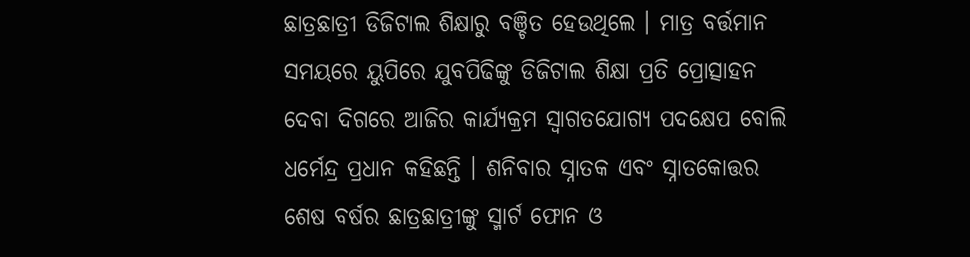ଛାତ୍ରଛାତ୍ରୀ ଡିଜିଟାଲ ଶିକ୍ଷାରୁ ବଞ୍ଚିତ ହେଉଥିଲେ । ମାତ୍ର ବର୍ତ୍ତମାନ ସମୟରେ ୟୁପିରେ ଯୁବପିଢିଙ୍କୁ ଡିଜିଟାଲ ଶିକ୍ଷା ପ୍ରତି ପ୍ରୋତ୍ସାହନ ଦେବା ଦିଗରେ ଆଜିର କାର୍ଯ୍ୟକ୍ରମ ସ୍ଵାଗତଯୋଗ୍ୟ ପଦକ୍ଷେପ ବୋଲି ଧର୍ମେନ୍ଦ୍ର ପ୍ରଧାନ କହିଛନ୍ତି । ଶନିବାର ସ୍ନାତକ ଏବଂ ସ୍ନାତକୋତ୍ତର ଶେଷ ବର୍ଷର ଛାତ୍ରଛାତ୍ରୀଙ୍କୁ ସ୍ମାର୍ଟ ଫୋନ ଓ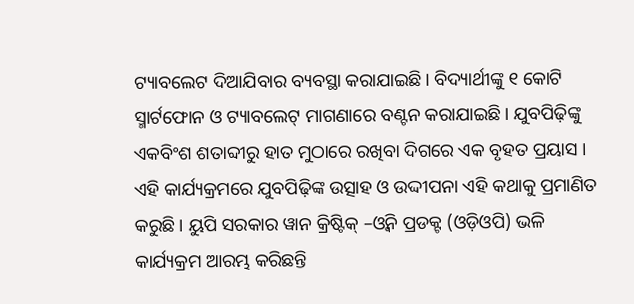ଟ୍ୟାବଲେଟ ଦିଆଯିବାର ବ୍ୟବସ୍ଥା କରାଯାଇଛି। ବିଦ୍ୟାର୍ଥୀଙ୍କୁ ୧ କୋଟି ସ୍ମାର୍ଟଫୋନ ଓ ଟ୍ୟାବଲେଟ୍ ମାଗଣାରେ ବଣ୍ଟନ କରାଯାଇଛି। ଯୁବପିଢ଼ିଙ୍କୁ ଏକବିଂଶ ଶତାବ୍ଦୀରୁ ହାତ ମୁଠାରେ ରଖିବା ଦିଗରେ ଏକ ବୃହତ ପ୍ରୟାସ । ଏହି କାର୍ଯ୍ୟକ୍ରମରେ ଯୁବପିଢ଼ିଙ୍କ ଉତ୍ସାହ ଓ ଉଦ୍ଦୀପନା ଏହି କଥାକୁ ପ୍ରମାଣିତ କରୁଛି । ୟୁପି ସରକାର ୱାନ କ୍ରିଷ୍ଟିକ୍ –ଓ୍ବିନ ପ୍ରଡକ୍ଟ (ଓଡ଼ିଓପି) ଭଳି କାର୍ଯ୍ୟକ୍ରମ ଆରମ୍ଭ କରିଛନ୍ତି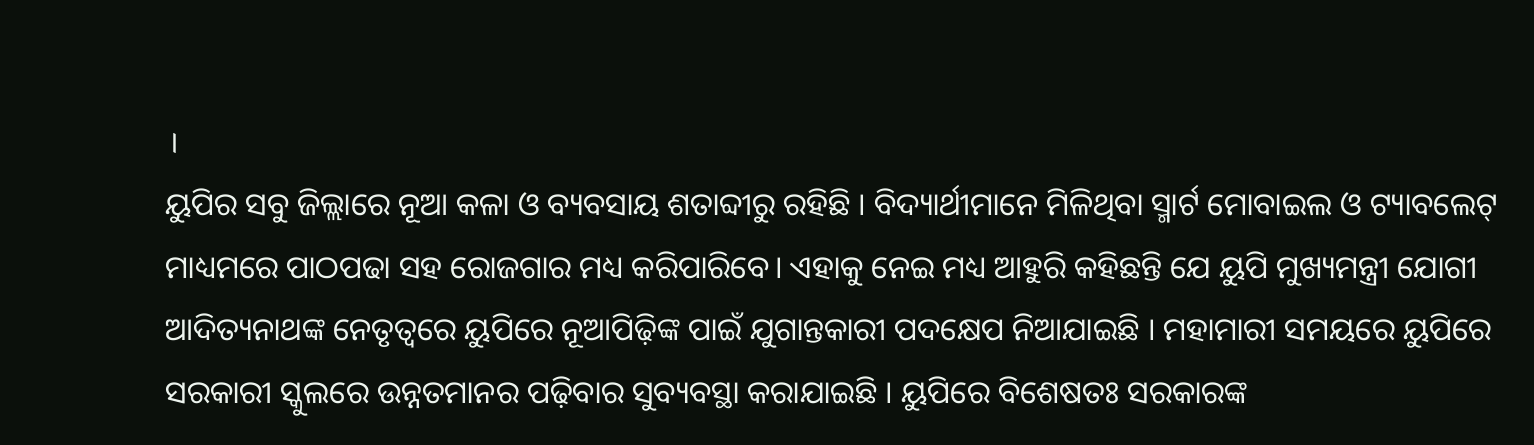।
ୟୁପିର ସବୁ ଜିଲ୍ଲାରେ ନୂଆ କଳା ଓ ବ୍ୟବସାୟ ଶତାବ୍ଦୀରୁ ରହିଛି । ବିଦ୍ୟାର୍ଥୀମାନେ ମିଳିଥିବା ସ୍ମାର୍ଟ ମୋବାଇଲ ଓ ଟ୍ୟାବଲେଟ୍ ମାଧ୍ୟମରେ ପାଠପଢା ସହ ରୋଜଗାର ମଧ୍ୟ କରିପାରିବେ। ଏହାକୁ ନେଇ ମଧ୍ୟ ଆହୁରି କହିଛନ୍ତି ଯେ ୟୁପି ମୁଖ୍ୟମନ୍ତ୍ରୀ ଯୋଗୀ ଆଦିତ୍ୟନାଥଙ୍କ ନେତୃତ୍ବରେ ୟୁପିରେ ନୂଆପିଢ଼ିଙ୍କ ପାଇଁ ଯୁଗାନ୍ତକାରୀ ପଦକ୍ଷେପ ନିଆଯାଇଛି । ମହାମାରୀ ସମୟରେ ୟୁପିରେ ସରକାରୀ ସ୍କୁଲରେ ଉନ୍ନତମାନର ପଢ଼ିବାର ସୁବ୍ୟବସ୍ଥା କରାଯାଇଛି । ୟୁପିରେ ବିଶେଷତଃ ସରକାରଙ୍କ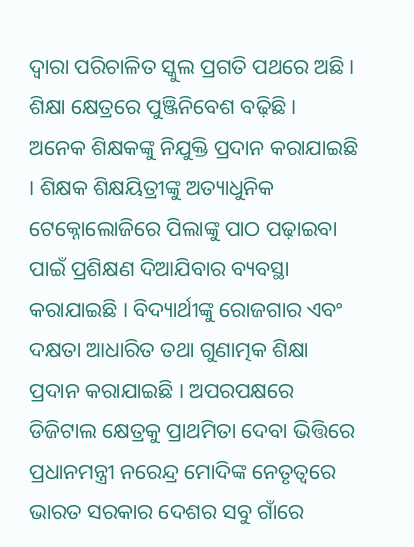ଦ୍ଵାରା ପରିଚାଳିତ ସ୍କୁଲ ପ୍ରଗତି ପଥରେ ଅଛି । ଶିକ୍ଷା କ୍ଷେତ୍ରରେ ପୁଞ୍ଜିନିବେଶ ବଢ଼ିଛି ।
ଅନେକ ଶିକ୍ଷକଙ୍କୁ ନିଯୁକ୍ତି ପ୍ରଦାନ କରାଯାଇଛି । ଶିକ୍ଷକ ଶିକ୍ଷୟିତ୍ରୀଙ୍କୁ ଅତ୍ୟାଧୁନିକ ଟେକ୍ନୋଲୋଜିରେ ପିଲାଙ୍କୁ ପାଠ ପଢ଼ାଇବା ପାଇଁ ପ୍ରଶିକ୍ଷଣ ଦିଆଯିବାର ବ୍ୟବସ୍ଥା କରାଯାଇଛି । ବିଦ୍ୟାର୍ଥୀଙ୍କୁ ରୋଜଗାର ଏବଂ ଦକ୍ଷତା ଆଧାରିତ ତଥା ଗୁଣାତ୍ମକ ଶିକ୍ଷା ପ୍ରଦାନ କରାଯାଇଛି । ଅପରପକ୍ଷରେ ଡିଜିଟାଲ କ୍ଷେତ୍ରକୁ ପ୍ରାଥମିତା ଦେବା ଭିତ୍ତିରେ ପ୍ରଧାନମନ୍ତ୍ରୀ ନରେନ୍ଦ୍ର ମୋଦିଙ୍କ ନେତୃତ୍ବରେ ଭାରତ ସରକାର ଦେଶର ସବୁ ଗାଁରେ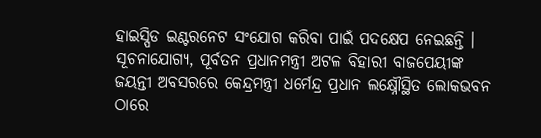ହାଇସ୍ପିଡ ଇଣ୍ଟରନେଟ ସଂଯୋଗ କରିବା ପାଇଁ ପଦକ୍ଷେପ ନେଇଛନ୍ତି । ସୂଚନାଯୋଗ୍ୟ, ପୂର୍ବତନ ପ୍ରଧାନମନ୍ତ୍ରୀ ଅଟଳ ବିହାରୀ ବାଜପେୟୀଙ୍କ ଜୟନ୍ତୀ ଅବସରରେ କେନ୍ଦ୍ରମନ୍ତ୍ରୀ ଧର୍ମେନ୍ଦ୍ର ପ୍ରଧାନ ଲକ୍ଷ୍ନୌସ୍ଥିତ ଲୋକଭବନ ଠାରେ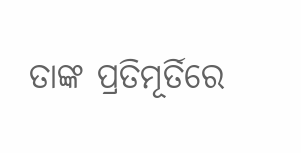ତାଙ୍କ ପ୍ରତିମୂର୍ତିରେ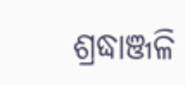ଶ୍ରଦ୍ଧାଞ୍ଜଳି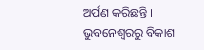ଅର୍ପଣ କରିଛନ୍ତି ।
ଭୁବନେଶ୍ବରରୁ ବିକାଶ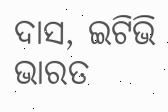ଦାସ, ଇଟିଭି ଭାରତ